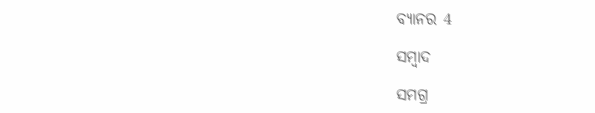ବ୍ୟାନର 4

ସମ୍ବାଦ

ସମଗ୍ର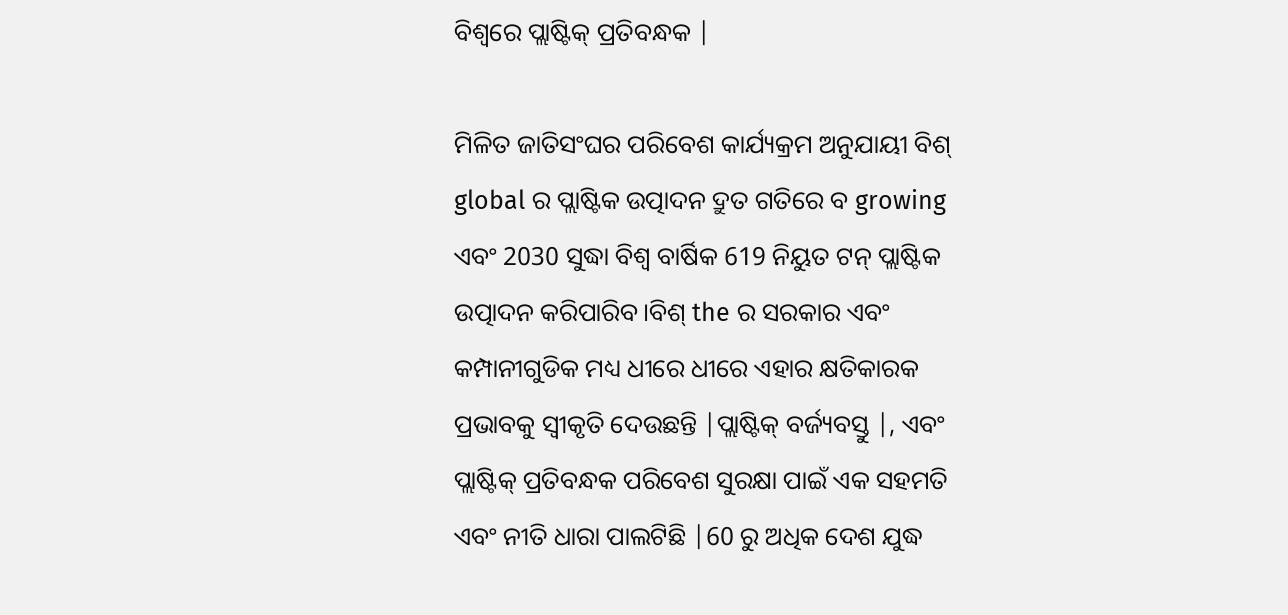ବିଶ୍ୱରେ ପ୍ଲାଷ୍ଟିକ୍ ପ୍ରତିବନ୍ଧକ |

ମିଳିତ ଜାତିସଂଘର ପରିବେଶ କାର୍ଯ୍ୟକ୍ରମ ଅନୁଯାୟୀ ବିଶ୍ global ର ପ୍ଲାଷ୍ଟିକ ଉତ୍ପାଦନ ଦ୍ରୁତ ଗତିରେ ବ growing ଏବଂ 2030 ସୁଦ୍ଧା ବିଶ୍ୱ ବାର୍ଷିକ 619 ନିୟୁତ ଟନ୍ ପ୍ଲାଷ୍ଟିକ ଉତ୍ପାଦନ କରିପାରିବ।ବିଶ୍ the ର ସରକାର ଏବଂ କମ୍ପାନୀଗୁଡିକ ମଧ୍ୟ ଧୀରେ ଧୀରେ ଏହାର କ୍ଷତିକାରକ ପ୍ରଭାବକୁ ସ୍ୱୀକୃତି ଦେଉଛନ୍ତି |ପ୍ଲାଷ୍ଟିକ୍ ବର୍ଜ୍ୟବସ୍ତୁ |, ଏବଂ ପ୍ଲାଷ୍ଟିକ୍ ପ୍ରତିବନ୍ଧକ ପରିବେଶ ସୁରକ୍ଷା ପାଇଁ ଏକ ସହମତି ଏବଂ ନୀତି ଧାରା ପାଲଟିଛି |60 ରୁ ଅଧିକ ଦେଶ ଯୁଦ୍ଧ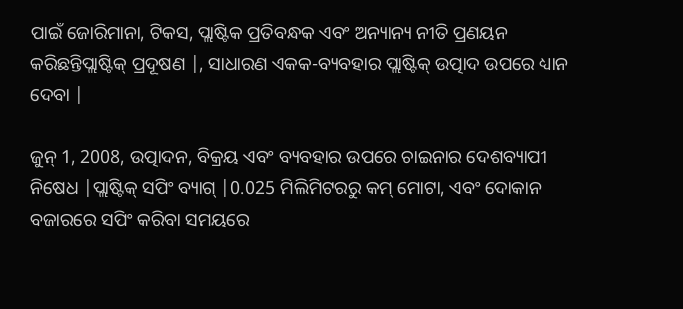ପାଇଁ ଜୋରିମାନା, ଟିକସ, ପ୍ଲାଷ୍ଟିକ ପ୍ରତିବନ୍ଧକ ଏବଂ ଅନ୍ୟାନ୍ୟ ନୀତି ପ୍ରଣୟନ କରିଛନ୍ତିପ୍ଲାଷ୍ଟିକ୍ ପ୍ରଦୂଷଣ |, ସାଧାରଣ ଏକକ-ବ୍ୟବହାର ପ୍ଲାଷ୍ଟିକ୍ ଉତ୍ପାଦ ଉପରେ ଧ୍ୟାନ ଦେବା |

ଜୁନ୍ 1, 2008, ଉତ୍ପାଦନ, ବିକ୍ରୟ ଏବଂ ବ୍ୟବହାର ଉପରେ ଚାଇନାର ଦେଶବ୍ୟାପୀ ନିଷେଧ |ପ୍ଲାଷ୍ଟିକ୍ ସପିଂ ବ୍ୟାଗ୍ |0.025 ମିଲିମିଟରରୁ କମ୍ ମୋଟା, ଏବଂ ଦୋକାନ ବଜାରରେ ସପିଂ କରିବା ସମୟରେ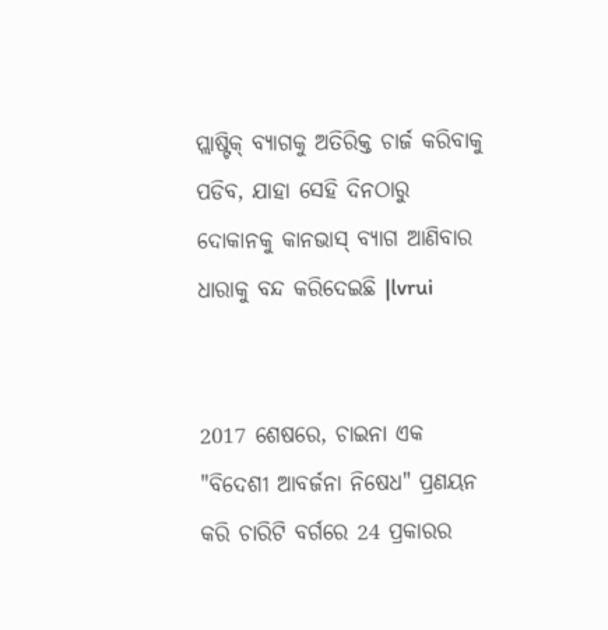ପ୍ଲାଷ୍ଟିକ୍ ବ୍ୟାଗକୁ ଅତିରିକ୍ତ ଚାର୍ଜ କରିବାକୁ ପଡିବ, ଯାହା ସେହି ଦିନଠାରୁ ଦୋକାନକୁ କାନଭାସ୍ ବ୍ୟାଗ ଆଣିବାର ଧାରାକୁ ବନ୍ଦ କରିଦେଇଛି |lvrui


2017 ଶେଷରେ, ଚାଇନା ଏକ "ବିଦେଶୀ ଆବର୍ଜନା ନିଷେଧ" ପ୍ରଣୟନ କରି ଚାରିଟି ବର୍ଗରେ 24 ପ୍ରକାରର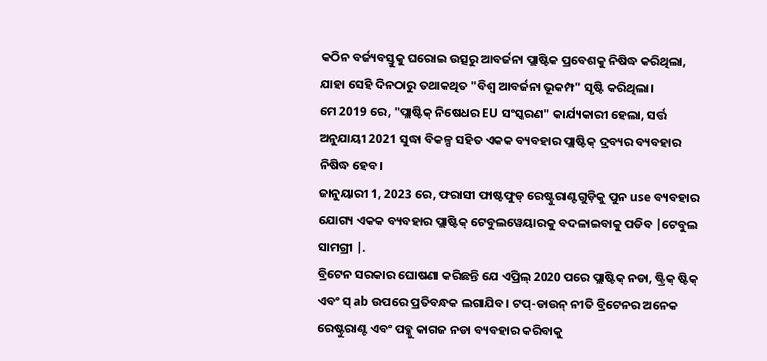କଠିନ ବର୍ଜ୍ୟବସ୍ତୁକୁ ଘରୋଇ ଉତ୍ସରୁ ଆବର୍ଜନା ପ୍ଲାଷ୍ଟିକ ପ୍ରବେଶକୁ ନିଷିଦ୍ଧ କରିଥିଲା, ଯାହା ସେହି ଦିନଠାରୁ ତଥାକଥିତ "ବିଶ୍ୱ ଆବର୍ଜନା ଭୂକମ୍ପ" ସୃଷ୍ଟି କରିଥିଲା।
ମେ 2019 ରେ, "ପ୍ଲାଷ୍ଟିକ୍ ନିଷେଧର EU ସଂସ୍କରଣ" କାର୍ଯ୍ୟକାରୀ ହେଲା, ସର୍ତ୍ତ ଅନୁଯାୟୀ 2021 ସୁଦ୍ଧା ବିକଳ୍ପ ସହିତ ଏକକ ବ୍ୟବହାର ପ୍ଲାଷ୍ଟିକ୍ ଦ୍ରବ୍ୟର ବ୍ୟବହାର ନିଷିଦ୍ଧ ହେବ।
ଜାନୁୟାରୀ 1, 2023 ରେ, ଫରାସୀ ଫାଷ୍ଟଫୁଡ୍ ରେଷ୍ଟୁରାଣ୍ଟଗୁଡ଼ିକୁ ପୁନ use ବ୍ୟବହାର ଯୋଗ୍ୟ ଏକକ ବ୍ୟବହାର ପ୍ଲାଷ୍ଟିକ୍ ଟେବୁଲୱେୟାରକୁ ବଦଳାଇବାକୁ ପଡିବ |ଟେବୁଲ ସାମଗ୍ରୀ |.
ବ୍ରିଟେନ ସରକାର ଘୋଷଣା କରିଛନ୍ତି ଯେ ଏପ୍ରିଲ୍ 2020 ପରେ ପ୍ଲାଷ୍ଟିକ୍ ନଡା, ଷ୍ଟ୍ରିକ୍ ଷ୍ଟିକ୍ ଏବଂ ସ୍ ab ଉପରେ ପ୍ରତିବନ୍ଧକ ଲଗାଯିବ। ଟପ୍-ଡାଉନ୍ ନୀତି ବ୍ରିଟେନର ଅନେକ ରେଷ୍ଟୁରାଣ୍ଟ ଏବଂ ପବ୍କୁ କାଗଜ ନଡା ବ୍ୟବହାର କରିବାକୁ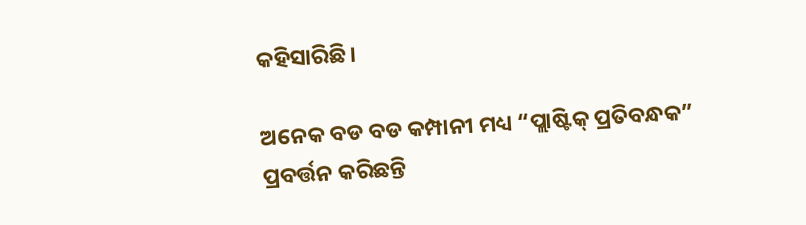କହିସାରିଛି।

ଅନେକ ବଡ ବଡ କମ୍ପାନୀ ମଧ୍ୟ “ପ୍ଲାଷ୍ଟିକ୍ ପ୍ରତିବନ୍ଧକ” ପ୍ରବର୍ତ୍ତନ କରିଛନ୍ତି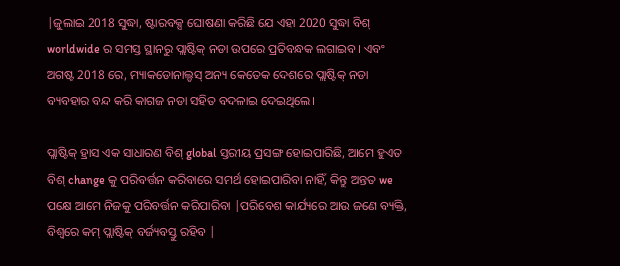|ଜୁଲାଇ 2018 ସୁଦ୍ଧା, ଷ୍ଟାରବକ୍ସ ଘୋଷଣା କରିଛି ଯେ ଏହା 2020 ସୁଦ୍ଧା ବିଶ୍ worldwide ର ସମସ୍ତ ସ୍ଥାନରୁ ପ୍ଲାଷ୍ଟିକ୍ ନଡା ଉପରେ ପ୍ରତିବନ୍ଧକ ଲଗାଇବ। ଏବଂ ଅଗଷ୍ଟ 2018 ରେ, ମ୍ୟାକଡୋନାଲ୍ଡସ୍ ଅନ୍ୟ କେତେକ ଦେଶରେ ପ୍ଲାଷ୍ଟିକ୍ ନଡା ବ୍ୟବହାର ବନ୍ଦ କରି କାଗଜ ନଡା ସହିତ ବଦଳାଇ ଦେଇଥିଲେ।

ପ୍ଲାଷ୍ଟିକ୍ ହ୍ରାସ ଏକ ସାଧାରଣ ବିଶ୍ global ସ୍ତରୀୟ ପ୍ରସଙ୍ଗ ହୋଇପାରିଛି, ଆମେ ହୁଏତ ବିଶ୍ change କୁ ପରିବର୍ତ୍ତନ କରିବାରେ ସମର୍ଥ ହୋଇପାରିବା ନାହିଁ, କିନ୍ତୁ ଅନ୍ତତ we ପକ୍ଷେ ଆମେ ନିଜକୁ ପରିବର୍ତ୍ତନ କରିପାରିବା |ପରିବେଶ କାର୍ଯ୍ୟରେ ଆଉ ଜଣେ ବ୍ୟକ୍ତି, ବିଶ୍ୱରେ କମ୍ ପ୍ଲାଷ୍ଟିକ୍ ବର୍ଜ୍ୟବସ୍ତୁ ରହିବ |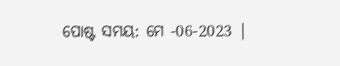ପୋଷ୍ଟ ସମୟ: ମେ -06-2023 |